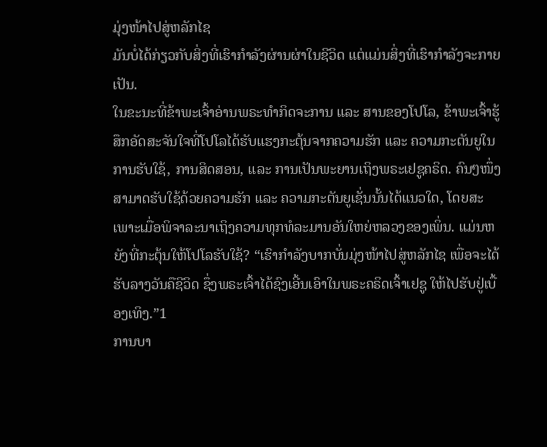ມຸ່ງໜ້າໄປສູ່ຫລັກໄຊ
ມັນບໍ່ໄດ້ກ່ຽວກັບສິ່ງທີ່ເຮົາກຳລັງຜ່ານຜ່າໃນຊີວິດ ແຕ່ແມ່ນສິ່ງທີ່ເຮົາກຳລັງຈະກາຍເປັນ.
ໃນຂະນະທີ່ຂ້າພະເຈົ້າອ່ານພຣະທຳກິດຈະການ ແລະ ສານຂອງໂປໂລ, ຂ້າພະເຈົ້າຮູ້ສຶກອັດສະຈັນໃຈທີ່ໂປໂລໄດ້ຮັບແຮງກະຕຸ້ນຈາກຄວາມຮັກ ແລະ ຄວາມກະຕັນຍູໃນການຮັບໃຊ້, ການສິດສອນ, ແລະ ການເປັນພະຍານເຖິງພຣະເຢຊູຄຣິດ. ຄົນໆໜຶ່ງສາມາດຮັບໃຊ້ດ້ວຍຄວາມຮັກ ແລະ ຄວາມກະຕັນຍູເຊັ່ນນັ້ນໄດ້ແນວໃດ, ໂດຍສະເພາະເມື່ອພິຈາລະນາເຖິງຄວາມທຸກທໍລະມານອັນໃຫຍ່ຫລວງຂອງເພິ່ນ. ແມ່ນຫຍັງທີ່ກະຕຸ້ນໃຫ້ໂປໂລຮັບໃຊ້? “ເຮົາກຳລັງບາກບັ່ນມຸ່ງໜ້າໄປສູ່ຫລັກໄຊ ເພື່ອຈະໄດ້ຮັບລາງວັນຄືຊີວິດ ຊຶ່ງພຣະເຈົ້າໄດ້ຊົງເອີ້ນເອົາໃນພຣະຄຣິດເຈົ້າເຢຊູ ໃຫ້ໄປຮັບຢູ່ເບື້ອງເທິງ.”1
ການບາ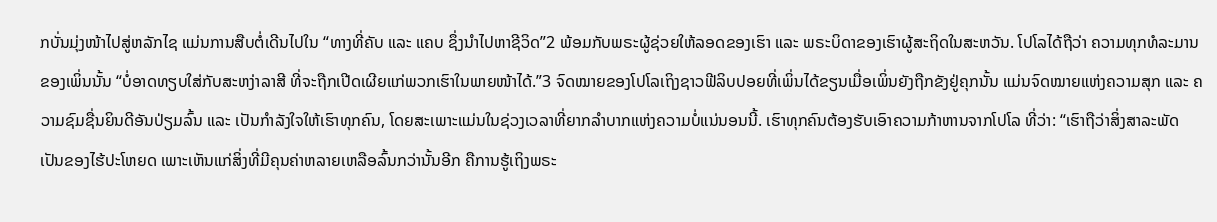ກບັ່ນມຸ່ງໜ້າໄປສູ່ຫລັກໄຊ ແມ່ນການສືບຕໍ່ເດີນໄປໃນ “ທາງທີ່ຄັບ ແລະ ແຄບ ຊຶ່ງນໍາໄປຫາຊີວິດ”2 ພ້ອມກັບພຣະຜູ້ຊ່ວຍໃຫ້ລອດຂອງເຮົາ ແລະ ພຣະບິດາຂອງເຮົາຜູ້ສະຖິດໃນສະຫວັນ. ໂປໂລໄດ້ຖືວ່າ ຄວາມທຸກທໍລະມານຂອງເພິ່ນນັ້ນ “ບໍ່ອາດທຽບໃສ່ກັບສະຫງ່າລາສີ ທີ່ຈະຖືກເປີດເຜີຍແກ່ພວກເຮົາໃນພາຍໜ້າໄດ້.”3 ຈົດໝາຍຂອງໂປໂລເຖິງຊາວຟີລິບປອຍທີ່ເພິ່ນໄດ້ຂຽນເມື່ອເພິ່ນຍັງຖືກຂັງຢູ່ຄຸກນັ້ນ ແມ່ນຈົດໝາຍແຫ່ງຄວາມສຸກ ແລະ ຄວາມຊົມຊື່ນຍິນດີອັນປ່ຽມລົ້ນ ແລະ ເປັນກຳລັງໃຈໃຫ້ເຮົາທຸກຄົນ, ໂດຍສະເພາະແມ່ນໃນຊ່ວງເວລາທີ່ຍາກລໍາບາກແຫ່ງຄວາມບໍ່ແນ່ນອນນີ້. ເຮົາທຸກຄົນຕ້ອງຮັບເອົາຄວາມກ້າຫານຈາກໂປໂລ ທີ່ວ່າ: “ເຮົາຖືວ່າສິ່ງສາລະພັດເປັນຂອງໄຮ້ປະໂຫຍດ ເພາະເຫັນແກ່ສິ່ງທີ່ມີຄຸນຄ່າຫລາຍເຫລືອລົ້ນກວ່ານັ້ນອີກ ຄືການຮູ້ເຖິງພຣະ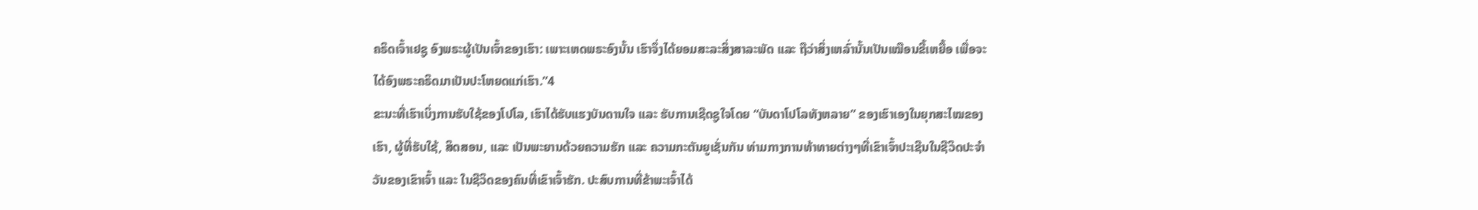ຄຣິດເຈົ້າເຢຊູ ອົງພຣະຜູ້ເປັນເຈົ້າຂອງເຮົາ: ເພາະເຫດພຣະອົງນັ້ນ ເຮົາຈຶ່ງໄດ້ຍອມສະລະສິ່ງສາລະພັດ ແລະ ຖືວ່າສິ່ງເຫລົ່ານັ້ນເປັນເໝືອນຂີ້ເຫຍື້ອ ເພື່ອຈະໄດ້ອົງພຣະຄຣິດມາເປັນປະໂຫຍດແກ່ເຮົາ.”4
ຂະນະທີ່ເຮົາເບິ່ງການຮັບໃຊ້ຂອງໂປໂລ, ເຮົາໄດ້ຮັບແຮງບັນດານໃຈ ແລະ ຮັບການເຊີດຊູໃຈໂດຍ “ບັນດາໂປໂລທັງຫລາຍ” ຂອງເຮົາເອງໃນຍຸກສະໄໝຂອງເຮົາ, ຜູ້ທີ່ຮັບໃຊ້, ສິດສອນ, ແລະ ເປັນພະຍານດ້ວຍຄວາມຮັກ ແລະ ຄວາມກະຕັນຍູເຊັ່ນກັນ ທ່າມກາງການທ້າທາຍຕ່າງໆທີ່ເຂົາເຈົ້າປະເຊີນໃນຊີວິດປະຈໍາວັນຂອງເຂົາເຈົ້າ ແລະ ໃນຊີວິດຂອງຄົນທີ່ເຂົາເຈົ້າຮັກ. ປະສົບການທີ່ຂ້າພະເຈົ້າໄດ້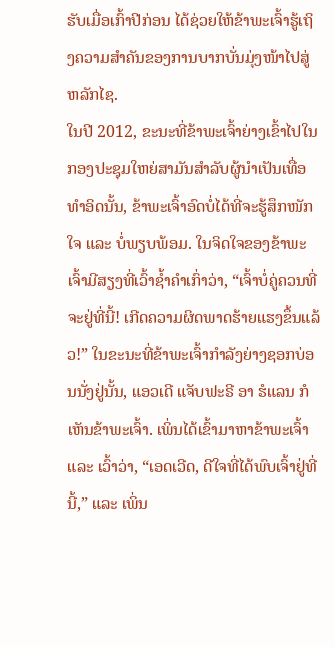ຮັບເມື່ອເກົ້າປີກ່ອນ ໄດ້ຊ່ວຍໃຫ້ຂ້າພະເຈົ້າຮູ້ເຖິງຄວາມສໍາຄັນຂອງການບາກບັ່ນມຸ່ງໜ້າໄປສູ່ຫລັກໄຊ.
ໃນປີ 2012, ຂະນະທີ່ຂ້າພະເຈົ້າຍ່າງເຂົ້າໄປໃນກອງປະຊຸມໃຫຍ່ສາມັນສຳລັບຜູ້ນຳເປັນເທື່ອທໍາອິດນັ້ນ, ຂ້າພະເຈົ້າອົດບໍ່ໄດ້ທີ່ຈະຮູ້ສຶກໜັກໃຈ ແລະ ບໍ່ພຽບພ້ອມ. ໃນຈິດໃຈຂອງຂ້າພະເຈົ້າມີສຽງທີ່ເວົ້າຊໍ້າຄຳເກົ່າວ່າ, “ເຈົ້າບໍ່ຄູ່ຄວນທີ່ຈະຢູ່ທີ່ນີ້! ເກີດຄວາມຜິດພາດຮ້າຍແຮງຂຶ້ນແລ້ວ!” ໃນຂະນະທີ່ຂ້າພະເຈົ້າກຳລັງຍ່າງຊອກບ່ອນນັ່ງຢູ່ນັ້ນ, ແອວເດີ ແຈັບຟະຣີ ອາ ຮໍແລນ ກໍເຫັນຂ້າພະເຈົ້າ. ເພິ່ນໄດ້ເຂົ້າມາຫາຂ້າພະເຈົ້າ ແລະ ເວົ້າວ່າ, “ເອດເວີດ, ດີໃຈທີ່ໄດ້ພົບເຈົ້າຢູ່ທີ່ນີ້,” ແລະ ເພິ່ນ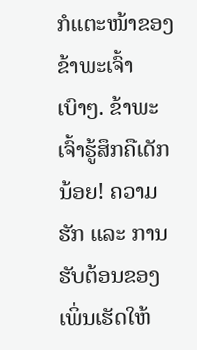ກໍແຕະໜ້າຂອງຂ້າພະເຈົ້າເບົາໆ. ຂ້າພະເຈົ້າຮູ້ສຶກຄືເດັກນ້ອຍ! ຄວາມຮັກ ແລະ ການຮັບຕ້ອນຂອງເພິ່ນເຮັດໃຫ້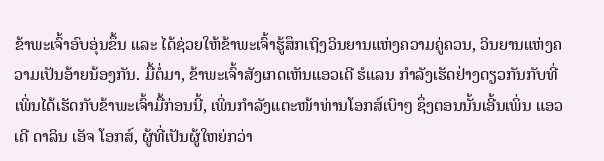ຂ້າພະເຈົ້າອົບອຸ່ນຂຶ້ນ ແລະ ໄດ້ຊ່ວຍໃຫ້ຂ້າພະເຈົ້າຮູ້ສຶກເຖິງວິນຍານແຫ່ງຄວາມຄູ່ຄວນ, ວິນຍານແຫ່ງຄວາມເປັນອ້າຍນ້ອງກັນ. ມື້ຕໍ່ມາ, ຂ້າພະເຈົ້າສັງເກດເຫັນແອວເດີ ຮໍແລນ ກຳລັງເຮັດຢ່າງດຽວກັນກັບທີ່ເພິ່ນໄດ້ເຮັດກັບຂ້າພະເຈົ້າມື້ກ່ອນນີ້, ເພິ່ນກຳລັງແຕະໜ້າທ່ານໂອກສ໌ເບົາໆ ຊຶ່ງຕອນນັ້ນເອີ້ນເພິ່ນ ແອວເດີ ດາລິນ ເອັຈ ໂອກສ໌, ຜູ້ທີ່ເປັນຜູ້ໃຫຍ່ກວ່າ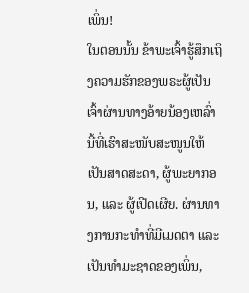ເພິ່ນ!
ໃນຕອນນັ້ນ ຂ້າພະເຈົ້າຮູ້ສຶກເຖິງຄວາມຮັກຂອງພຣະຜູ້ເປັນເຈົ້າຜ່ານທາງອ້າຍນ້ອງເຫລົ່ານີ້ທີ່ເຮົາສະໜັບສະໜູນໃຫ້ເປັນສາດສະດາ, ຜູ້ພະຍາກອນ, ແລະ ຜູ້ເປີດເຜີຍ. ຜ່ານທາງການກະທໍາທີ່ມີເມດຕາ ແລະ ເປັນທໍາມະຊາດຂອງເພິ່ນ,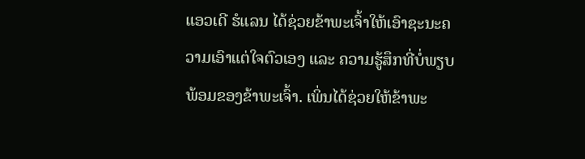ແອວເດີ ຮໍແລນ ໄດ້ຊ່ວຍຂ້າພະເຈົ້າໃຫ້ເອົາຊະນະຄວາມເອົາແຕ່ໃຈຕົວເອງ ແລະ ຄວາມຮູ້ສຶກທີ່ບໍ່ພຽບພ້ອມຂອງຂ້າພະເຈົ້າ. ເພິ່ນໄດ້ຊ່ວຍໃຫ້ຂ້າພະ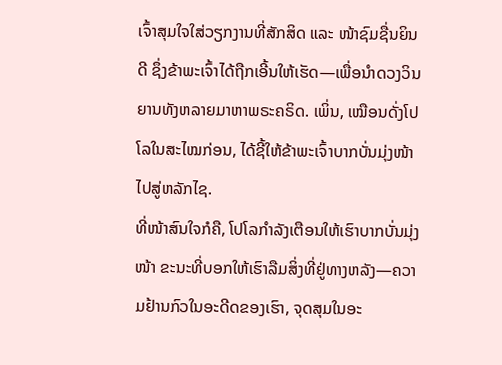ເຈົ້າສຸມໃຈໃສ່ວຽກງານທີ່ສັກສິດ ແລະ ໜ້າຊົມຊື່ນຍິນດີ ຊຶ່ງຂ້າພະເຈົ້າໄດ້ຖືກເອີ້ນໃຫ້ເຮັດ—ເພື່ອນໍາດວງວິນຍານທັງຫລາຍມາຫາພຣະຄຣິດ. ເພິ່ນ, ເໝືອນດັ່ງໂປໂລໃນສະໄໝກ່ອນ, ໄດ້ຊີ້ໃຫ້ຂ້າພະເຈົ້າບາກບັ່ນມຸ່ງໜ້າໄປສູ່ຫລັກໄຊ.
ທີ່ໜ້າສົນໃຈກໍຄື, ໂປໂລກຳລັງເຕືອນໃຫ້ເຮົາບາກບັ່ນມຸ່ງໜ້າ ຂະນະທີ່ບອກໃຫ້ເຮົາລືມສິ່ງທີ່ຢູ່ທາງຫລັງ—ຄວາມຢ້ານກົວໃນອະດີດຂອງເຮົາ, ຈຸດສຸມໃນອະ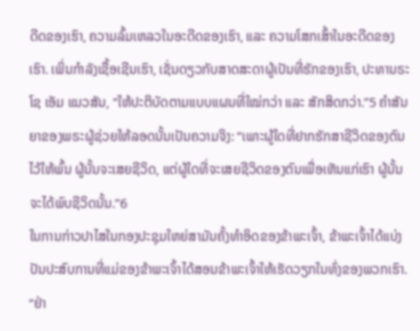ດີດຂອງເຮົາ, ຄວາມລົ້ມເຫລວໃນອະດີດຂອງເຮົາ, ແລະ ຄວາມໂສກເສົ້າໃນອະດີດຂອງເຮົາ. ເພິ່ນກຳລັງເຊື້ອເຊີນເຮົາ, ເຊັ່ນດຽວກັບສາດສະດາຜູ້ເປັນທີ່ຮັກຂອງເຮົາ, ປະທານຣະໂຊ ເອັມ ແນວສັນ, “ໃຫ້ປະຕິບັດຕາມແບບແຜນທີ່ໃໝ່ກວ່າ ແລະ ສັກສິດກວ່າ.”5 ຄໍາສັນຍາຂອງພຣະຜູ້ຊ່ວຍໃຫ້ລອດນັ້ນເປັນຄວາມຈິງ: “ເພາະຜູ້ໃດທີ່ຢາກຮັກສາຊີວິດຂອງຕົນໄວ້ໃຫ້ພົ້ນ ຜູ້ນັ້ນຈະເສຍຊີວິດ, ແຕ່ຜູ້ໃດທີ່ຈະເສຍຊີວິດຂອງຕົນເພື່ອເຫັນແກ່ເຮົາ ຜູ້ນັ້ນຈະໄດ້ພົບຊີວິດນັ້ນ.”6
ໃນການກ່າວປາໄສໃນກອງປະຊຸມໃຫຍ່ສາມັນຄັ້ງທໍາອິດຂອງຂ້າພະເຈົ້າ, ຂ້າພະເຈົ້າໄດ້ແບ່ງປັນປະສົບການທີ່ແມ່ຂອງຂ້າພະເຈົ້າໄດ້ສອນຂ້າພະເຈົ້າໃຫ້ເຮັດວຽກໃນທົ່ງຂອງພວກເຮົາ. “ຢ່າ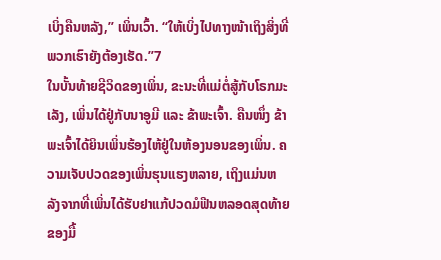ເບິ່ງຄືນຫລັງ,” ເພິ່ນເວົ້າ. “ໃຫ້ເບິ່ງໄປທາງໜ້າເຖິງສິ່ງທີ່ພວກເຮົາຍັງຕ້ອງເຮັດ.”7
ໃນບັ້ນທ້າຍຊີວິດຂອງເພິ່ນ, ຂະນະທີ່ແມ່ຕໍ່ສູ້ກັບໂຣກມະເລັງ, ເພິ່ນໄດ້ຢູ່ກັບນາອູມີ ແລະ ຂ້າພະເຈົ້າ. ຄືນໜຶ່ງ ຂ້າພະເຈົ້າໄດ້ຍິນເພິ່ນຮ້ອງໄຫ້ຢູ່ໃນຫ້ອງນອນຂອງເພິ່ນ. ຄວາມເຈັບປວດຂອງເພິ່ນຮຸນແຮງຫລາຍ, ເຖິງແມ່ນຫລັງຈາກທີ່ເພິ່ນໄດ້ຮັບຢາແກ້ປວດມໍຟີນຫລອດສຸດທ້າຍຂອງມື້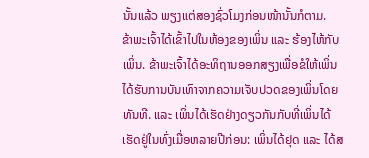ນັ້ນແລ້ວ ພຽງແຕ່ສອງຊົ່ວໂມງກ່ອນໜ້ານັ້ນກໍຕາມ.
ຂ້າພະເຈົ້າໄດ້ເຂົ້າໄປໃນຫ້ອງຂອງເພິ່ນ ແລະ ຮ້ອງໄຫ້ກັບເພິ່ນ. ຂ້າພະເຈົ້າໄດ້ອະທິຖານອອກສຽງເພື່ອຂໍໃຫ້ເພິ່ນໄດ້ຮັບການບັນເທົາຈາກຄວາມເຈັບປວດຂອງເພິ່ນໂດຍທັນທີ. ແລະ ເພິ່ນໄດ້ເຮັດຢ່າງດຽວກັນກັບທີ່ເພິ່ນໄດ້ເຮັດຢູ່ໃນທົ່ງເມື່ອຫລາຍປີກ່ອນ: ເພິ່ນໄດ້ຢຸດ ແລະ ໄດ້ສ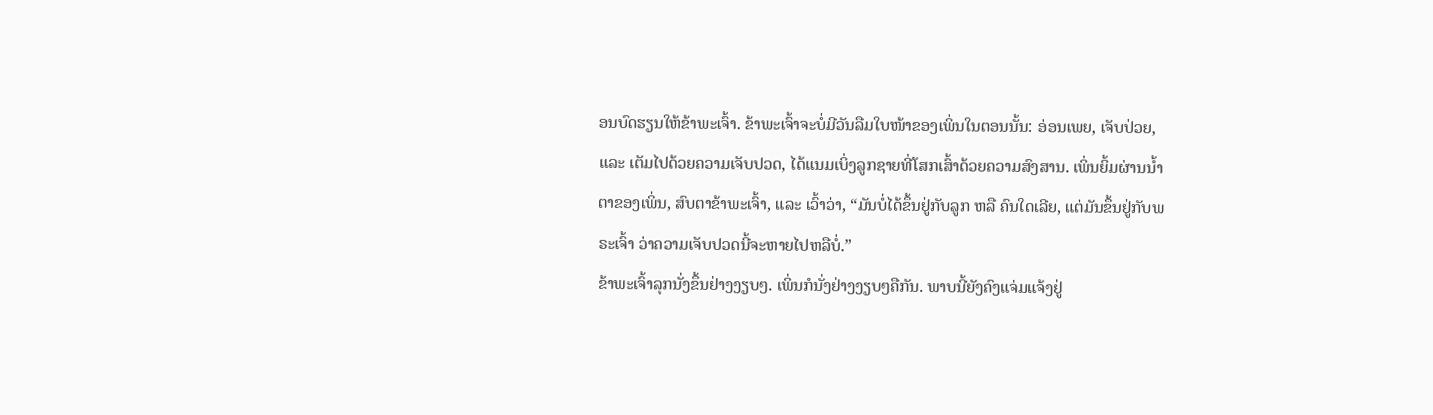ອນບົດຮຽນໃຫ້ຂ້າພະເຈົ້າ. ຂ້າພະເຈົ້າຈະບໍ່ມີວັນລືມໃບໜ້າຂອງເພິ່ນໃນຕອນນັ້ນ: ອ່ອນເພຍ, ເຈັບປ່ວຍ, ແລະ ເຕັມໄປດ້ວຍຄວາມເຈັບປວດ, ໄດ້ແນມເບິ່ງລູກຊາຍທີ່ໂສກເສົ້າດ້ວຍຄວາມສົງສານ. ເພິ່ນຍິ້ມຜ່ານນໍ້າຕາຂອງເພິ່ນ, ສົບຕາຂ້າພະເຈົ້າ, ແລະ ເວົ້າວ່າ, “ມັນບໍ່ໄດ້ຂຶ້ນຢູ່ກັບລູກ ຫລື ຄົນໃດເລີຍ, ແຕ່ມັນຂຶ້ນຢູ່ກັບພຣະເຈົ້າ ວ່າຄວາມເຈັບປວດນີ້ຈະຫາຍໄປຫລືບໍ່.”
ຂ້າພະເຈົ້າລຸກນັ່ງຂຶ້ນຢ່າງງຽບໆ. ເພິ່ນກໍນັ່ງຢ່າງງຽບໆຄືກັນ. ພາບນີ້ຍັງຄົງແຈ່ມແຈ້ງຢູ່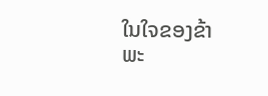ໃນໃຈຂອງຂ້າພະ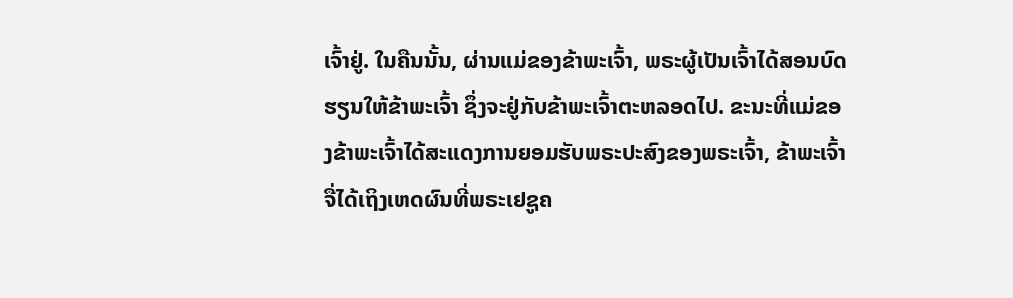ເຈົ້າຢູ່. ໃນຄືນນັ້ນ, ຜ່ານແມ່ຂອງຂ້າພະເຈົ້າ, ພຣະຜູ້ເປັນເຈົ້າໄດ້ສອນບົດຮຽນໃຫ້ຂ້າພະເຈົ້າ ຊຶ່ງຈະຢູ່ກັບຂ້າພະເຈົ້າຕະຫລອດໄປ. ຂະນະທີ່ແມ່ຂອງຂ້າພະເຈົ້າໄດ້ສະແດງການຍອມຮັບພຣະປະສົງຂອງພຣະເຈົ້າ, ຂ້າພະເຈົ້າຈື່ໄດ້ເຖິງເຫດຜົນທີ່ພຣະເຢຊູຄ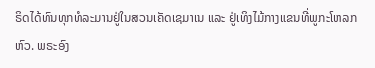ຣິດໄດ້ທົນທຸກທໍລະມານຢູ່ໃນສວນເຄັດເຊມາເນ ແລະ ຢູ່ເທິງໄມ້ກາງແຂນທີ່ພູກະໂຫລກຫົວ. ພຣະອົງ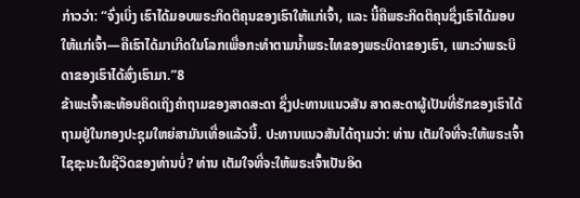ກ່າວວ່າ: “ຈົ່ງເບິ່ງ ເຮົາໄດ້ມອບພຣະກິດຕິຄຸນຂອງເຮົາໃຫ້ແກ່ເຈົ້າ, ແລະ ນີ້ຄືພຣະກິດຕິຄຸນຊຶ່ງເຮົາໄດ້ມອບໃຫ້ແກ່ເຈົ້າ—ຄືເຮົາໄດ້ມາເກີດໃນໂລກເພື່ອກະທຳຕາມນ້ຳພຣະໄທຂອງພຣະບິດາຂອງເຮົາ, ເພາະວ່າພຣະບິດາຂອງເຮົາໄດ້ສົ່ງເຮົາມາ.”8
ຂ້າພະເຈົ້າສະທ້ອນຄິດເຖິງຄຳຖາມຂອງສາດສະດາ ຊຶ່ງປະທານແນວສັນ ສາດສະດາຜູ້ເປັນທີ່ຮັກຂອງເຮົາໄດ້ຖາມຢູ່ໃນກອງປະຊຸມໃຫຍ່ສາມັນເທື່ອແລ້ວນີ້. ປະທານແນວສັນໄດ້ຖາມວ່າ: ທ່ານ ເຕັມໃຈທີ່ຈະໃຫ້ພຣະເຈົ້າໄຊຊະນະໃນຊີວິດຂອງທ່ານບໍ່? ທ່ານ ເຕັມໃຈທີ່ຈະໃຫ້ພຣະເຈົ້າເປັນອິດ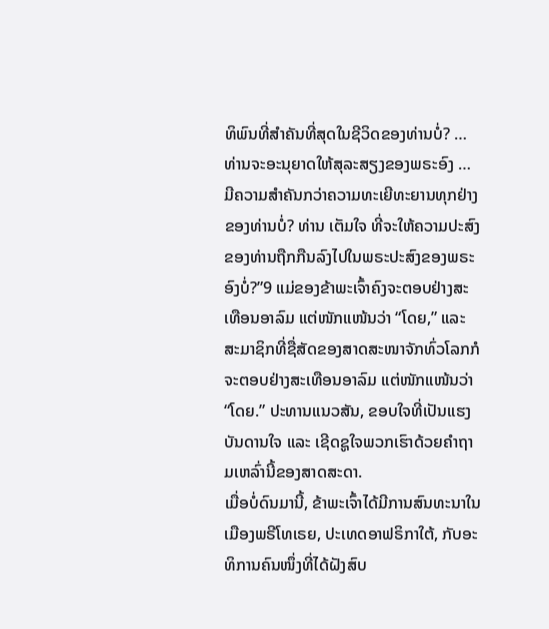ທິພົນທີ່ສຳຄັນທີ່ສຸດໃນຊີວິດຂອງທ່ານບໍ່? … ທ່ານຈະອະນຸຍາດໃຫ້ສຸລະສຽງຂອງພຣະອົງ … ມີຄວາມສຳຄັນກວ່າຄວາມທະເຍີທະຍານທຸກຢ່າງຂອງທ່ານບໍ່? ທ່ານ ເຕັມໃຈ ທີ່ຈະໃຫ້ຄວາມປະສົງຂອງທ່ານຖືກກືນລົງໄປໃນພຣະປະສົງຂອງພຣະອົງບໍ່?”9 ແມ່ຂອງຂ້າພະເຈົ້າຄົງຈະຕອບຢ່າງສະເທືອນອາລົມ ແຕ່ໜັກແໜ້ນວ່າ “ໂດຍ,” ແລະ ສະມາຊິກທີ່ຊື່ສັດຂອງສາດສະໜາຈັກທົ່ວໂລກກໍຈະຕອບຢ່າງສະເທືອນອາລົມ ແຕ່ໜັກແໜ້ນວ່າ “ໂດຍ.” ປະທານແນວສັນ, ຂອບໃຈທີ່ເປັນແຮງບັນດານໃຈ ແລະ ເຊີດຊູໃຈພວກເຮົາດ້ວຍຄໍາຖາມເຫລົ່ານີ້ຂອງສາດສະດາ.
ເມື່ອບໍ່ດົນມານີ້, ຂ້າພະເຈົ້າໄດ້ມີການສົນທະນາໃນເມືອງພຣີໂທເຣຍ, ປະເທດອາຟຣິກາໃຕ້, ກັບອະທິການຄົນໜຶ່ງທີ່ໄດ້ຝັງສົບ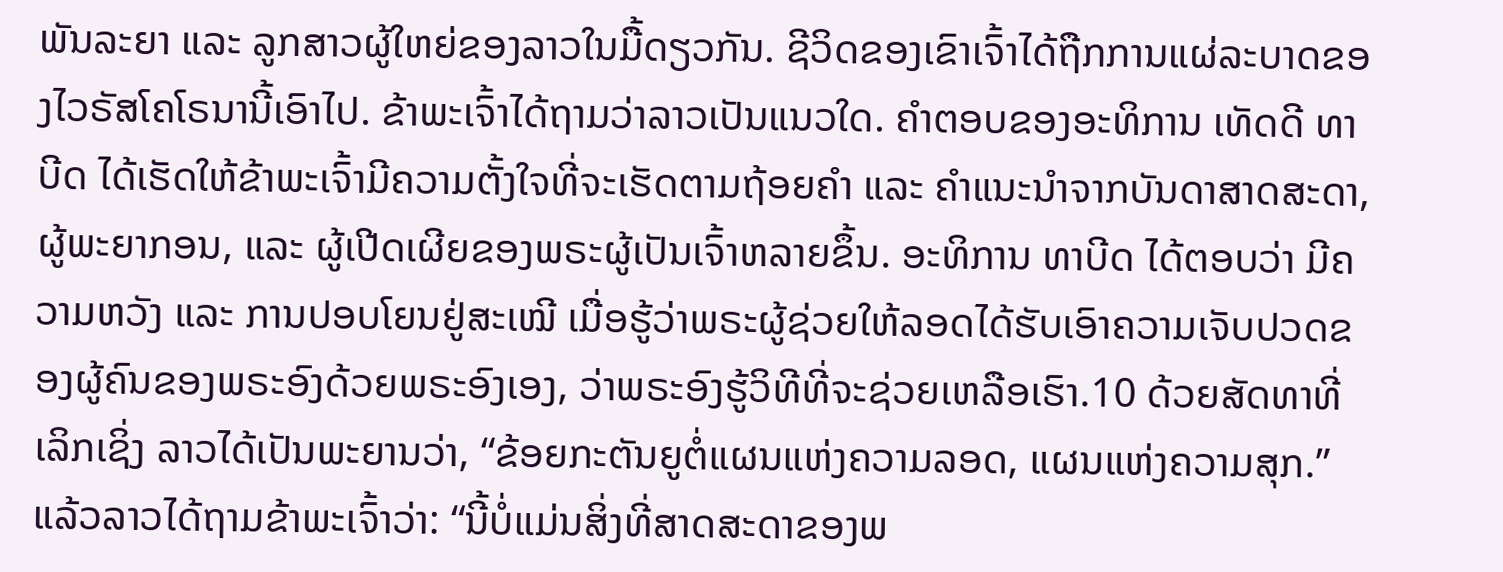ພັນລະຍາ ແລະ ລູກສາວຜູ້ໃຫຍ່ຂອງລາວໃນມື້ດຽວກັນ. ຊີວິດຂອງເຂົາເຈົ້າໄດ້ຖືກການແຜ່ລະບາດຂອງໄວຣັສໂຄໂຣນານີ້ເອົາໄປ. ຂ້າພະເຈົ້າໄດ້ຖາມວ່າລາວເປັນແນວໃດ. ຄຳຕອບຂອງອະທິການ ເທັດດີ ທາບີດ ໄດ້ເຮັດໃຫ້ຂ້າພະເຈົ້າມີຄວາມຕັ້ງໃຈທີ່ຈະເຮັດຕາມຖ້ອຍຄຳ ແລະ ຄຳແນະນໍາຈາກບັນດາສາດສະດາ, ຜູ້ພະຍາກອນ, ແລະ ຜູ້ເປີດເຜີຍຂອງພຣະຜູ້ເປັນເຈົ້າຫລາຍຂຶ້ນ. ອະທິການ ທາບີດ ໄດ້ຕອບວ່າ ມີຄວາມຫວັງ ແລະ ການປອບໂຍນຢູ່ສະເໝີ ເມື່ອຮູ້ວ່າພຣະຜູ້ຊ່ວຍໃຫ້ລອດໄດ້ຮັບເອົາຄວາມເຈັບປວດຂອງຜູ້ຄົນຂອງພຣະອົງດ້ວຍພຣະອົງເອງ, ວ່າພຣະອົງຮູ້ວິທີທີ່ຈະຊ່ວຍເຫລືອເຮົາ.10 ດ້ວຍສັດທາທີ່ເລິກເຊິ່ງ ລາວໄດ້ເປັນພະຍານວ່າ, “ຂ້ອຍກະຕັນຍູຕໍ່ແຜນແຫ່ງຄວາມລອດ, ແຜນແຫ່ງຄວາມສຸກ.” ແລ້ວລາວໄດ້ຖາມຂ້າພະເຈົ້າວ່າ: “ນີ້ບໍ່ແມ່ນສິ່ງທີ່ສາດສະດາຂອງພ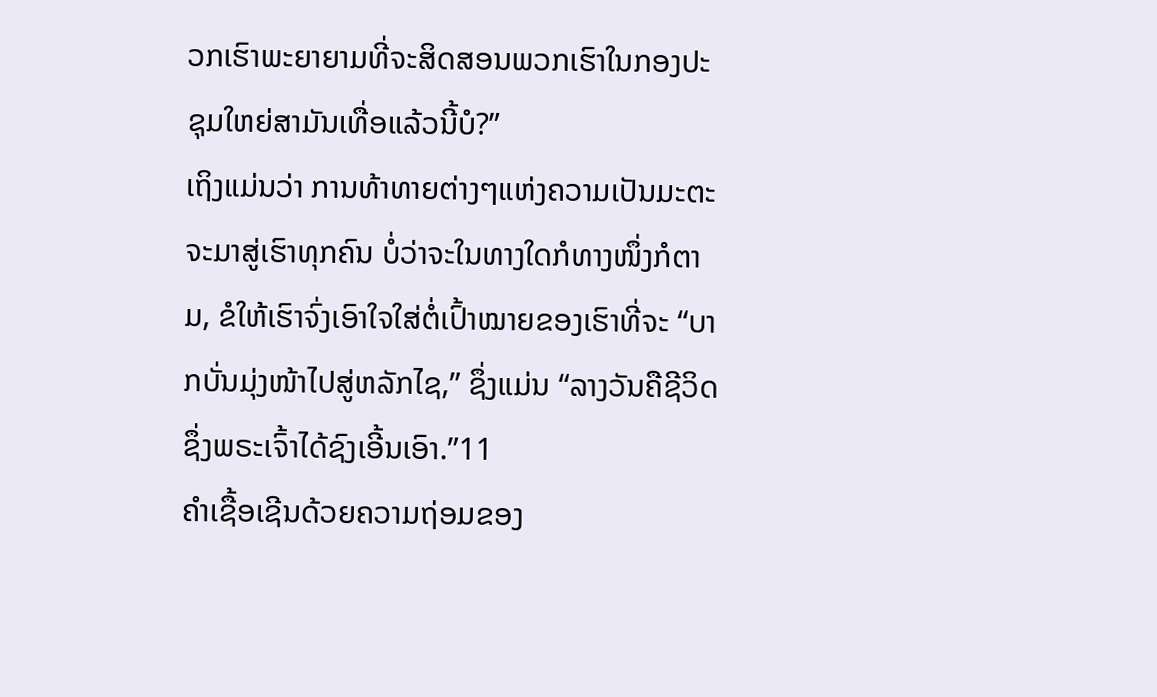ວກເຮົາພະຍາຍາມທີ່ຈະສິດສອນພວກເຮົາໃນກອງປະຊຸມໃຫຍ່ສາມັນເທື່ອແລ້ວນີ້ບໍ?”
ເຖິງແມ່ນວ່າ ການທ້າທາຍຕ່າງໆແຫ່ງຄວາມເປັນມະຕະຈະມາສູ່ເຮົາທຸກຄົນ ບໍ່ວ່າຈະໃນທາງໃດກໍທາງໜຶ່ງກໍຕາມ, ຂໍໃຫ້ເຮົາຈົ່ງເອົາໃຈໃສ່ຕໍ່ເປົ້າໝາຍຂອງເຮົາທີ່ຈະ “ບາກບັ່ນມຸ່ງໜ້າໄປສູ່ຫລັກໄຊ,” ຊຶ່ງແມ່ນ “ລາງວັນຄືຊີວິດ ຊຶ່ງພຣະເຈົ້າໄດ້ຊົງເອີ້ນເອົາ.”11
ຄໍາເຊື້ອເຊີນດ້ວຍຄວາມຖ່ອມຂອງ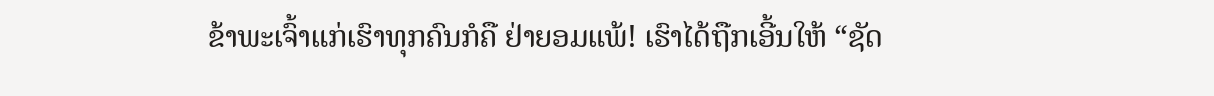ຂ້າພະເຈົ້າແກ່ເຮົາທຸກຄົນກໍຄື ຢ່າຍອມແພ້! ເຮົາໄດ້ຖືກເອີ້ນໃຫ້ “ຊັດ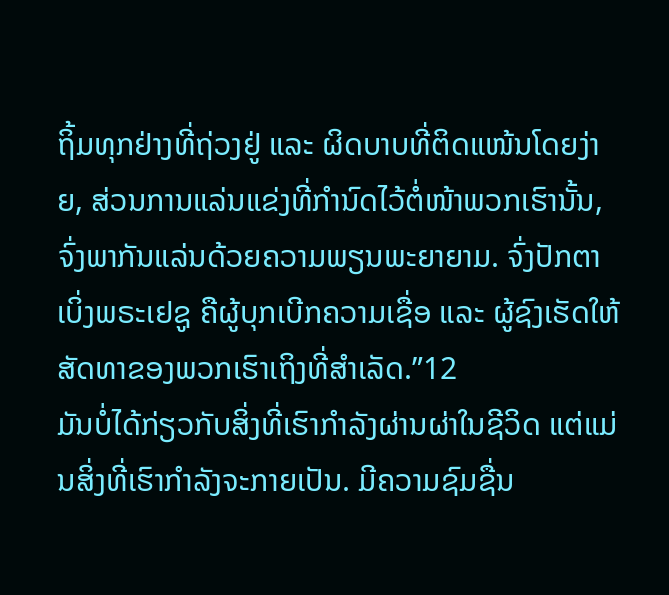ຖິ້ມທຸກຢ່າງທີ່ຖ່ວງຢູ່ ແລະ ຜິດບາບທີ່ຕິດແໜ້ນໂດຍງ່າຍ, ສ່ວນການແລ່ນແຂ່ງທີ່ກຳນົດໄວ້ຕໍ່ໜ້າພວກເຮົານັ້ນ, ຈົ່ງພາກັນແລ່ນດ້ວຍຄວາມພຽນພະຍາຍາມ. ຈົ່ງປັກຕາເບິ່ງພຣະເຢຊູ ຄືຜູ້ບຸກເບີກຄວາມເຊື່ອ ແລະ ຜູ້ຊົງເຮັດໃຫ້ສັດທາຂອງພວກເຮົາເຖິງທີ່ສໍາເລັດ.”12
ມັນບໍ່ໄດ້ກ່ຽວກັບສິ່ງທີ່ເຮົາກຳລັງຜ່ານຜ່າໃນຊີວິດ ແຕ່ແມ່ນສິ່ງທີ່ເຮົາກຳລັງຈະກາຍເປັນ. ມີຄວາມຊົມຊື່ນ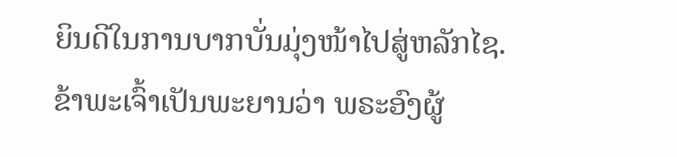ຍິນດີໃນການບາກບັ່ນມຸ່ງໜ້າໄປສູ່ຫລັກໄຊ. ຂ້າພະເຈົ້າເປັນພະຍານວ່າ ພຣະອົງຜູ້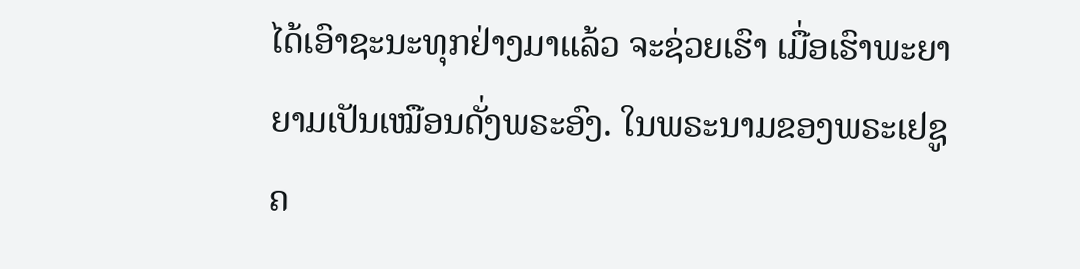ໄດ້ເອົາຊະນະທຸກຢ່າງມາແລ້ວ ຈະຊ່ວຍເຮົາ ເມື່ອເຮົາພະຍາຍາມເປັນເໝືອນດັ່ງພຣະອົງ. ໃນພຣະນາມຂອງພຣະເຢຊູຄ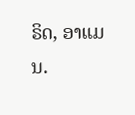ຣິດ, ອາແມນ.